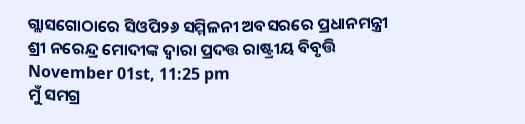ଗ୍ଲାସଗୋଠାରେ ସିଓପି୨୬ ସମ୍ମିଳନୀ ଅବସରରେ ପ୍ରଧାନମନ୍ତ୍ରୀ ଶ୍ରୀ ନରେନ୍ଦ୍ର ମୋଦୀଙ୍କ ଦ୍ୱାରା ପ୍ରଦତ୍ତ ରାଷ୍ଟ୍ରୀୟ ବିବୃତ୍ତି
November 01st, 11:25 pm
ମୁଁ ସମଗ୍ର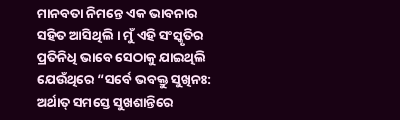ମାନବତା ନିମନ୍ତେ ଏକ ଭାବନାର ସହିତ ଆସିଥିଲି । ମୁଁ ଏହି ସଂସ୍କୃତିର ପ୍ରତିନିଧି ଭାବେ ସେଠାକୁ ଯାଇଥିଲି ଯେଉଁଥିରେ “ସର୍ବେ ଭବକ୍ତୁ ସୁଖିନଃ: ଅର୍ଥାତ୍ ସମସ୍ତେ ସୁଖଶାନ୍ତିରେ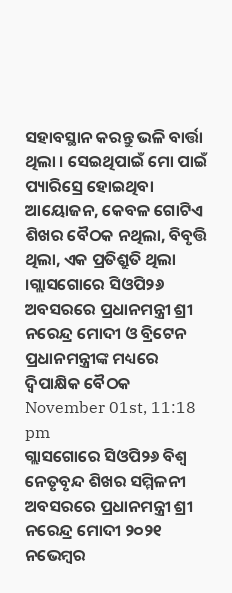ସହାବସ୍ଥାନ କରନ୍ତୁ ଭଳି ବାର୍ତ୍ତା ଥିଲା । ସେଇଥିପାଇଁ ମୋ ପାଇଁ ପ୍ୟାରିସ୍ରେ ହୋଇଥିବା ଆୟୋଜନ, କେବଳ ଗୋଟିଏ ଶିଖର ବୈଠକ ନଥିଲା, ବିବୃତ୍ତି ଥିଲା, ଏକ ପ୍ରତିଶ୍ରୁତି ଥିଲା ।ଗ୍ଲାସଗୋରେ ସିଓପି୨୬ ଅବସରରେ ପ୍ରଧାନମନ୍ତ୍ରୀ ଶ୍ରୀ ନରେନ୍ଦ୍ର ମୋଦୀ ଓ ବ୍ରିଟେନ ପ୍ରଧାନମନ୍ତ୍ରୀଙ୍କ ମଧ୍ୟରେ ଦ୍ୱିପାକ୍ଷିକ ବୈଠକ
November 01st, 11:18 pm
ଗ୍ଲାସଗୋରେ ସିଓପି୨୬ ବିଶ୍ୱ ନେତୃବୃନ୍ଦ ଶିଖର ସମ୍ମିଳନୀ ଅବସରରେ ପ୍ରଧାନମନ୍ତ୍ରୀ ଶ୍ରୀ ନରେନ୍ଦ୍ର ମୋଦୀ ୨୦୨୧ ନଭେମ୍ବର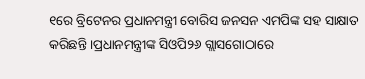୧ରେ ବ୍ରିଟେନର ପ୍ରଧାନମନ୍ତ୍ରୀ ବୋରିସ ଜନସନ ଏମପିଙ୍କ ସହ ସାକ୍ଷାତ କରିଛନ୍ତି ।ପ୍ରଧାନମନ୍ତ୍ରୀଙ୍କ ସିଓପି୨୬ ଗ୍ଲାସଗୋଠାରେ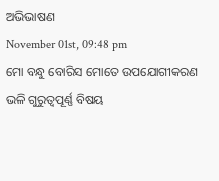ଅଭିଭାଷଣ
November 01st, 09:48 pm
ମୋ ବନ୍ଧୁ ବୋରିସ ମୋତେ ଉପଯୋଗୀକରଣ ଭଳି ଗୁରୁତ୍ୱପୂର୍ଣ୍ଣ ବିଷୟ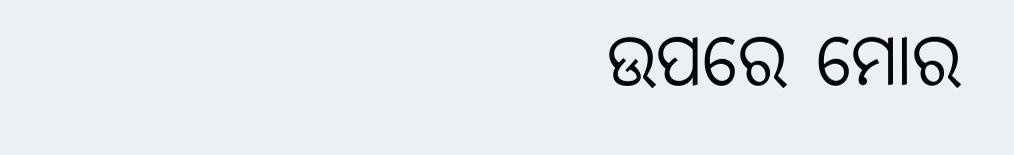ଉପରେ ମୋର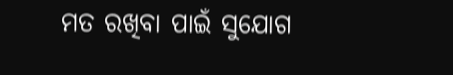ମତ ରଖିବା ପାଇଁ ସୁଯୋଗ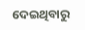ଦେଇଥିବାରୁ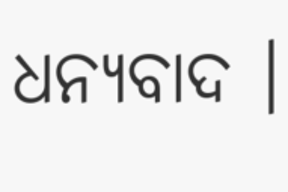ଧନ୍ୟବାଦ ।